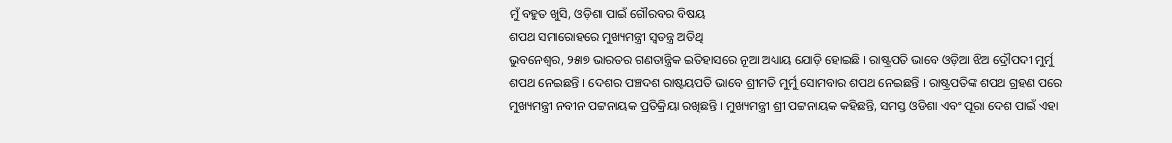ମୁଁ ବହୁତ ଖୁସି, ଓଡ଼ିଶା ପାଇଁ ଗୌରବର ବିଷୟ
ଶପଥ ସମାରୋହରେ ମୁଖ୍ୟମନ୍ତ୍ରୀ ସ୍ୱତନ୍ତ୍ର ଅତିଥି
ଭୁବନେଶ୍ୱର, ୨୫ା୭ ଭାରତର ଗଣତାନ୍ତ୍ରିକ ଇତିହାସରେ ନୂଆ ଅଧ୍ୟାୟ ଯୋଡ଼ି ହୋଇଛି । ରାଷ୍ଟ୍ରପତି ଭାବେ ଓଡ଼ିଆ ଝିଅ ଦ୍ରୌପଦୀ ମୁର୍ମୁ ଶପଥ ନେଇଛନ୍ତି । ଦେଶର ପଞ୍ଚଦଶ ରାଷ୍ଟୟପତି ଭାବେ ଶ୍ରୀମତି ମୁର୍ମୁ ସୋମବାର ଶପଥ ନେଇଛନ୍ତି । ରାଷ୍ଟ୍ରପତିଙ୍କ ଶପଥ ଗ୍ରହଣ ପରେ ମୁଖ୍ୟମନ୍ତ୍ରୀ ନବୀନ ପଟ୍ଟନାୟକ ପ୍ରତିକ୍ରିୟା ରଖିଛନ୍ତି । ମୁଖ୍ୟମନ୍ତ୍ରୀ ଶ୍ରୀ ପଟ୍ଟନାୟକ କହିଛନ୍ତି, ସମସ୍ତ ଓଡିଶା ଏବଂ ପୂରା ଦେଶ ପାଇଁ ଏହା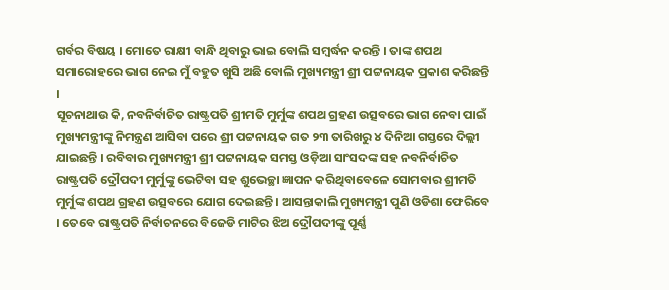ଗର୍ବର ବିଷୟ । ମୋତେ ରାକ୍ଷୀ ବାନ୍ଧି ଥିବାରୁ ଭାଇ ବୋଲି ସମ୍ବର୍ଦ୍ଧନ କରନ୍ତି । ତାଙ୍କ ଶପଥ ସମାରୋହରେ ଭାଗ ନେଇ ମୁଁ ବହୁତ ଖୁସି ଅଛି ବୋଲି ମୁଖ୍ୟମନ୍ତ୍ରୀ ଶ୍ରୀ ପଟ୍ଟନାୟକ ପ୍ରକାଶ କରିଛନ୍ତି ।
ସୂଚନାଥାଉ କି, ନବନିର୍ବାଚିତ ରାଷ୍ଟ୍ରପତି ଶ୍ରୀମତି ମୁର୍ମୁଙ୍କ ଶପଥ ଗ୍ରହଣ ଉତ୍ସବରେ ଭାଗ ନେବା ପାଇଁ ମୁଖ୍ୟମନ୍ତ୍ରୀଙ୍କୁ ନିମନ୍ତ୍ରଣ ଆସିବା ପରେ ଶ୍ରୀ ପଟ୍ଟନାୟକ ଗତ ୨୩ ତାରିଖରୁ ୪ ଦିନିଆ ଗସ୍ତରେ ଦିଲ୍ଲୀ ଯାଇଛନ୍ତି । ରବିବାର ମୁଖ୍ୟମନ୍ତ୍ରୀ ଶ୍ରୀ ପଟ୍ଟନାୟକ ସମସ୍ତ ଓଡ଼ିଆ ସାଂସଦଙ୍କ ସହ ନବନିର୍ବାଚିତ ରାଷ୍ଟ୍ରପତି ଦ୍ରୌପଦୀ ମୁର୍ମୁଙ୍କୁ ଭେଟିବା ସହ ଶୁଭେଚ୍ଛା ଜ୍ଞାପନ କରିଥିବାବେଳେ ସୋମବାର ଶ୍ରୀମତି ମୁର୍ମୁଙ୍କ ଶପଥ ଗ୍ରହଣ ଉତ୍ସବରେ ଯୋଗ ଦେଇଛନ୍ତି । ଆସନ୍ତାକାଲି ମୁଖ୍ୟମନ୍ତ୍ରୀ ପୁଣି ଓଡିଶା ଫେରିବେ । ତେବେ ରାଷ୍ଟ୍ରପତି ନିର୍ବାଚନରେ ବିଜେଡି ମାଟିର ଝିଅ ଦ୍ରୌପଦୀଙ୍କୁ ପୂର୍ଣ୍ଣ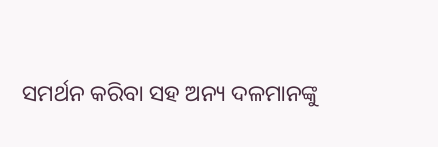ସମର୍ଥନ କରିବା ସହ ଅନ୍ୟ ଦଳମାନଙ୍କୁ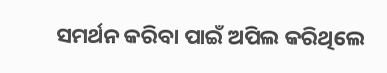ସମର୍ଥନ କରିବା ପାଇଁ ଅପିଲ କରିଥିଲେ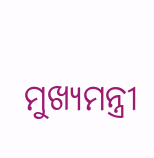ମୁଖ୍ୟମନ୍ତ୍ରୀ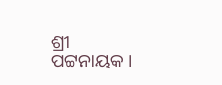ଶ୍ରୀ ପଟ୍ଟନାୟକ ।